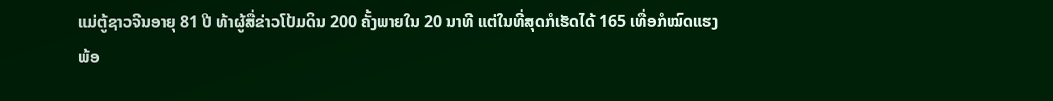ແມ່ຕູ້ຊາວຈີນອາຍຸ 81 ປີ ທ້າຜູ້ສື່ຂ່າວໂປ້ມດິນ 200 ຄັ້ງພາຍໃນ 20 ນາທີ ແຕ່ໃນທີ່ສຸດກໍເຮັດໄດ້ 165 ເທື່ອກໍໝົດແຮງ
ພ້ອ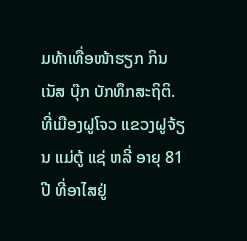ມທ້າເທື່ອໜ້າຮຽກ ກິນເນັສ ບຸ໊ກ ບັກທຶກສະຖິຕິ.
ທີ່ເມືອງຝູໂຈວ ແຂວງຝູຈ້ຽນ ແມ່ຕູ້ ແຊ່ ຫລີ່ ອາຍຸ 81 ປີ ທີ່ອາໄສຢູ່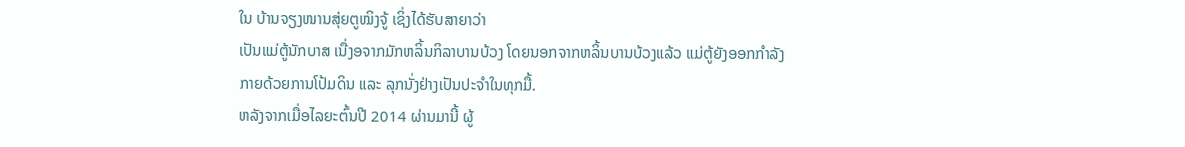ໃນ ບ້ານຈຽງໜານສຸ່ຍຕູໝິງຈູ້ ເຊິ່ງໄດ້ຮັບສາຍາວ່າ
ເປັນແມ່ຕູ້ນັກບາສ ເນື່ງອຈາກມັກຫລິ້ນກິລາບານບ້ວງ ໂດຍນອກຈາກຫລິ້ນບານບ້ວງແລ້ວ ແມ່ຕູ້ຍັງອອກກຳລັງ
ກາຍດ້ວຍການໂປ້ມດິນ ແລະ ລຸກນັ່ງຢ່າງເປັນປະຈຳໃນທຸກມື້.
ຫລັງຈາກເມື່ອໄລຍະຕົ້ນປີ 2014 ຜ່ານມານີ້ ຜູ້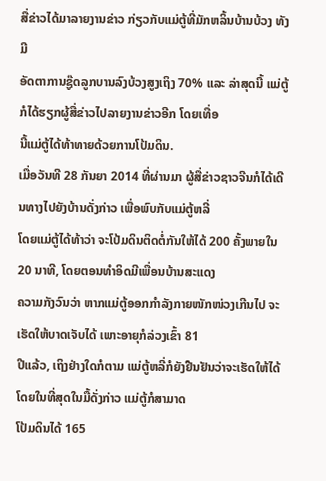ສື່ຂ່າວໄດ້ມາລາຍງານຂ່າວ ກ່ຽວກັບແມ່ຕູ້ທີ່ມັກຫລິ້ນບ້ານບ້ວງ ທັງມີ
ອັດຕາການຊູ໊ດລູກບານລົງບ້ວງສູງເຖິງ 70% ແລະ ລ່າສຸດນີ້ ແມ່ຕູ້ກໍໄດ້ຮຽກຜູ້ສື່ຂ່າວໄປລາຍງານຂ່າວອີກ ໂດຍເທື່ອ
ນີ້ແມ່ຕູ້ໄດ້ທ້າທາຍດ້ວຍການໂປ້ມດິນ.
ເມື່ອວັນທີ 28 ກັນຍາ 2014 ທີ່ຜ່ານມາ ຜູ້ສື່ຂ່າວຊາວຈີນກໍໄດ້ເດີນທາງໄປຍັງບ້ານດັ່ງກ່າວ ເພື່ອພົບກັບແມ່ຕູ້ຫລີ່
ໂດຍແມ່ຕູ້ໄດ້ທ້າວ່າ ຈະໂປ້ມດິນຕິດຕໍ່ກັນໃຫ້ໄດ້ 200 ຄັ້ງພາຍໃນ 20 ນາທີ, ໂດຍຕອນທຳອິດມີເພື່ອນບ້ານສະແດງ
ຄວາມກັງວົນວ່າ ຫາກແມ່ຕູ້ອອກກຳລັງກາຍໜັກໜ່ວງເກີນໄປ ຈະເຮັດໃຫ້ບາດເຈັບໄດ້ ເພາະອາຍຸກໍລ່ວງເຂົ້າ 81
ປີແລ້ວ, ເຖິງຢ່າງໃດກໍຕາມ ແມ່ຕູ້ຫລີ່ກໍຍັງຢືນຢັນວ່າຈະເຮັດໃຫ້ໄດ້ ໂດຍໃນທີ່ສຸດໃນມື້ດັ່ງກ່າວ ແມ່ຕູ້ກໍສາມາດ
ໂປ້ມດິນໄດ້ 165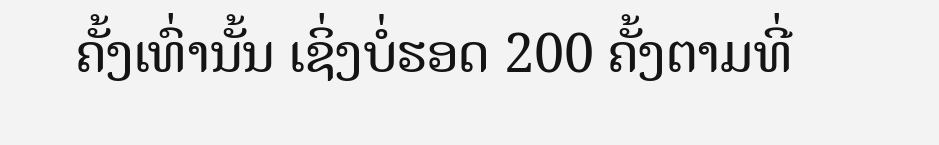ຄັ້ງເທົ່ານັ້ນ ເຊິ່ງບໍ່ຮອດ 200 ຄັ້ງຕາມທີ່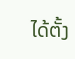ໄດ້ຕັ້ງ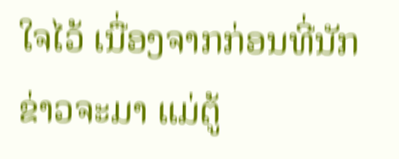ໃຈໄວ້ ເນື່ອງຈາກກ່ອນທີ່ນັກຂ່າວຈະມາ ແມ່ຕູ້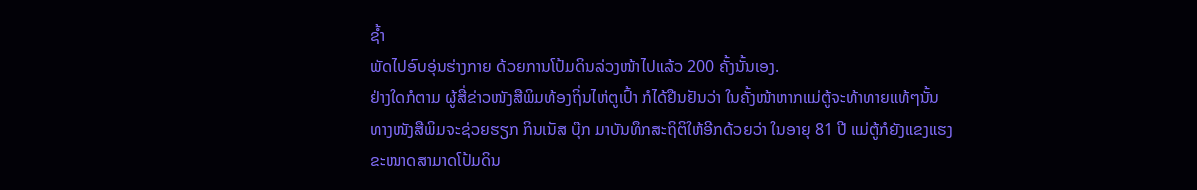ຊ້ຳ
ພັດໄປອົບອຸ່ນຮ່າງກາຍ ດ້ວຍການໂປ້ມດິນລ່ວງໜ້າໄປແລ້ວ 200 ຄັ້ງນັ້ນເອງ.
ຢ່າງໃດກໍຕາມ ຜູ້ສື່ຂ່າວໜັງສືພິມທ້ອງຖິ່ນໄຫ່ຕູເປົ້າ ກໍໄດ້ຢືນຢັນວ່າ ໃນຄັ້ງໜ້າຫາກແມ່ຕູ້ຈະທ້າທາຍແທ້ໆນັ້ນ
ທາງໜັງສືພິມຈະຊ່ວຍຮຽກ ກິນເນັສ ບຸ໊ກ ມາບັນທຶກສະຖິຕິໃຫ້ອີກດ້ວຍວ່າ ໃນອາຍຸ 81 ປີ ແມ່ຕູ້ກໍຍັງແຂງແຮງ
ຂະໜາດສາມາດໂປ້ມດິນ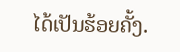ໄດ້ເປັນຮ້ອຍຄັ້ງ.